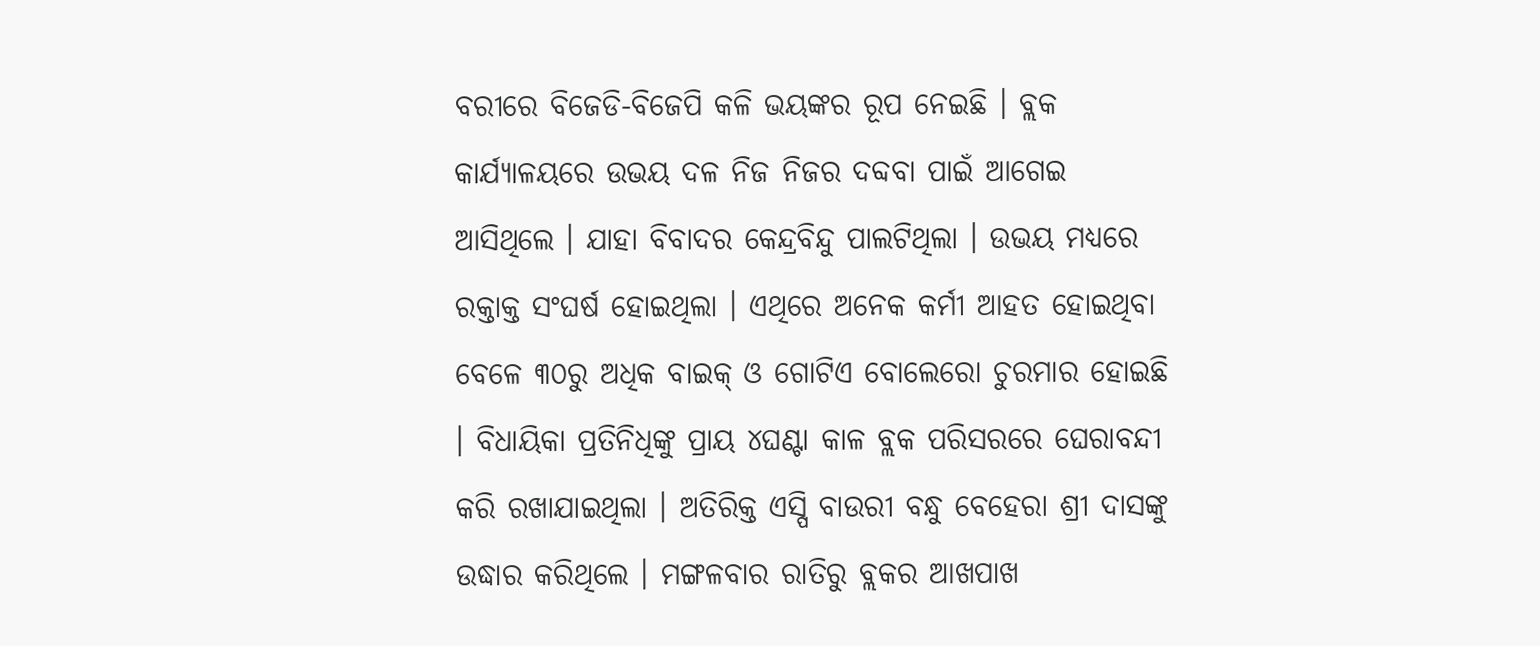ବରୀରେ ବିଜେଡି-ବିଜେପି କଳି ଭୟଙ୍କର ରୂପ ନେଇଛି । ବ୍ଲକ କାର୍ଯ୍ୟାଳୟରେ ଉଭୟ ଦଳ ନିଜ ନିଜର ଦବ୍ଦବା ପାଇଁ ଆଗେଇ ଆସିଥିଲେ । ଯାହା ବିବାଦର କେନ୍ଦ୍ରବିନ୍ଦୁ ପାଲଟିଥିଲା । ଉଭୟ ମଧ୍ୟରେ ରକ୍ତାକ୍ତ ସଂଘର୍ଷ ହୋଇଥିଲା । ଏଥିରେ ଅନେକ କର୍ମୀ ଆହତ ହୋଇଥିବା ବେଳେ ୩୦ରୁ ଅଧିକ ବାଇକ୍ ଓ ଗୋଟିଏ ବୋଲେରୋ ଚୁରମାର ହୋଇଛି । ବିଧାୟିକା ପ୍ରତିନିଧିଙ୍କୁ ପ୍ରାୟ ୪ଘଣ୍ଟା କାଳ ବ୍ଲକ ପରିସରରେ ଘେରାବନ୍ଦୀ କରି ରଖାଯାଇଥିଲା । ଅତିରିକ୍ତ ଏସ୍ପି ବାଉରୀ ବନ୍ଧୁ ବେହେରା ଶ୍ରୀ ଦାସଙ୍କୁ ଉଦ୍ଧାର କରିଥିଲେ । ମଙ୍ଗଳବାର ରାତିରୁ ବ୍ଲକର ଆଖପାଖ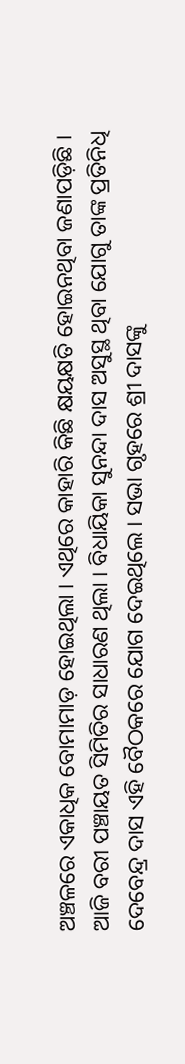ଅଞ୍ଚଳରେ ଏକାଧିକ ବୋମାମାଡ଼ ହୋଇଥିଲା । ଏଥିରେ କାହାରି କିଛି କ୍ଷୟକ୍ଷତି ହୋଇନଥିବା ଜଣାପଡ଼ିଛି ।
ଆଜି ବରୀ ପଞ୍ଚାୟତ ସିମିତିର ସାଧାରଣ ଥିଲା । ବିଧାୟିକା ସୁନନ୍ଦା ଦାସ ଅସୁସ୍ଥ ଥିବା ଯୋଗୁ ତାଙ୍କ ପ୍ରତିନିଧି ଦେବେନ୍ଦ୍ର ଦାସ ଏହି ବୈଠକରେ ଯୋଗ ଦେଇଥିଲେ । ସଭା ଗୃହରେ ଶ୍ରୀ ଦାସଙ୍କୁ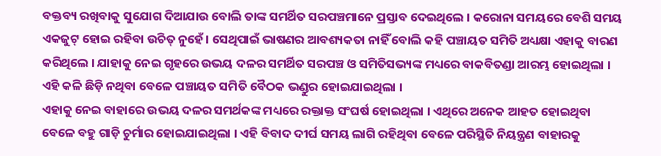ବକ୍ତବ୍ୟ ରଖିବାକୁ ସୁଯୋଗ ଦିଆଯାଉ ବୋଲି ତାଙ୍କ ସମର୍ଥିତ ସରପଞ୍ଚମାନେ ପ୍ରସ୍ତାବ ଦେଇଥିଲେ । କରୋନା ସମୟରେ ବେଶି ସମୟ ଏକଜୁଟ୍ ହୋଇ ରହିବା ଉଚିତ୍ ନୁହେଁ । ସେଥିପାଇଁ ଭାଷଣର ଆବଶ୍ୟକତା ନାହିଁ ବୋଲି କହି ପଞ୍ଚାୟତ ସମିତି ଅଧ୍ୟକ୍ଷା ଏହାକୁ ବାରଣ କରିଥିଲେ । ଯାହାକୁ ନେଇ ଗୃହରେ ଉଭୟ ଦଳର ସମର୍ଥିତ ସରପଞ୍ଚ ଓ ସମିତିସଭ୍ୟଙ୍କ ମଧ୍ୟରେ ବାକବିତଣ୍ଡା ଆରମ୍ଭ ହୋଇଥିଲା । ଏହି କଳି ଛିଡ଼ି ନଥିବା ବେଳେ ପଞ୍ଚାୟତ ସମିତି ବୈଠକ ଭଣ୍ଡୁର ହୋଇଯାଇଥିଲା ।
ଏହାକୁ ନେଇ ବାହାରେ ଉଭୟ ଦଳର ସମର୍ଥକଙ୍କ ମଧ୍ୟରେ ରକ୍ତାକ୍ତ ସଂଘର୍ଷ ହୋଇଥିଲା । ଏଥିରେ ଅନେକ ଆହତ ହୋଇଥିବା ବେଳେ ବହୁ ଗାଡ଼ି ଚୁର୍ମାର ହୋଇଯାଇଥିଲା । ଏହି ବିବାଦ ଦୀର୍ଘ ସମୟ ଲାଗି ରହିଥିବା ବେଳେ ପରିସ୍ଥିତି ନିୟନ୍ତ୍ରଣ ବାହାରକୁ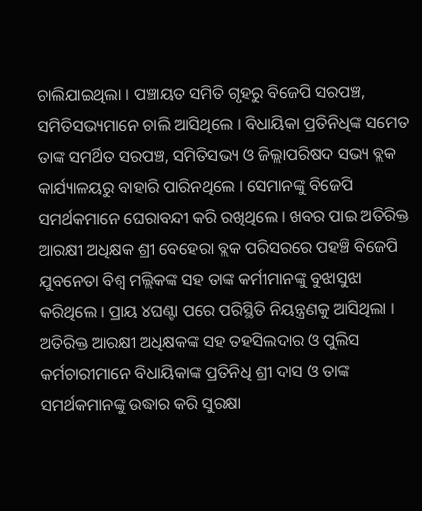ଚାଲିଯାଇଥିଲା । ପଞ୍ଚାୟତ ସମିତି ଗୃହରୁ ବିଜେପି ସରପଞ୍ଚ, ସମିତିସଭ୍ୟମାନେ ଚାଲି ଆସିଥିଲେ । ବିଧାୟିକା ପ୍ରତିନିଧିଙ୍କ ସମେତ ତାଙ୍କ ସମର୍ଥିତ ସରପଞ୍ଚ, ସମିତିସଭ୍ୟ ଓ ଜିଲ୍ଲାପରିଷଦ ସଭ୍ୟ ବ୍ଲକ କାର୍ଯ୍ୟାଳୟରୁ ବାହାରି ପାରିନଥିଲେ । ସେମାନଙ୍କୁ ବିଜେପି ସମର୍ଥକମାନେ ଘେରାବନ୍ଦୀ କରି ରଖିଥିଲେ । ଖବର ପାଇ ଅତିରିକ୍ତ ଆରକ୍ଷୀ ଅଧିକ୍ଷକ ଶ୍ରୀ ବେହେରା ବ୍ଲକ ପରିସରରେ ପହଞ୍ଚି ବିଜେପି ଯୁବନେତା ବିଶ୍ୱ ମଲ୍ଲିକଙ୍କ ସହ ତାଙ୍କ କର୍ମୀମାନଙ୍କୁ ବୁଝାସୁଝା କରିଥିଲେ । ପ୍ରାୟ ୪ଘଣ୍ଟା ପରେ ପରିସ୍ଥିତି ନିୟନ୍ତ୍ରଣକୁ ଆସିଥିଲା । ଅତିରିକ୍ତ ଆରକ୍ଷୀ ଅଧିକ୍ଷକଙ୍କ ସହ ତହସିଲଦାର ଓ ପୁଲିସ କର୍ମଚାରୀମାନେ ବିଧାୟିକାଙ୍କ ପ୍ରତିନିଧି ଶ୍ରୀ ଦାସ ଓ ତାଙ୍କ ସମର୍ଥକମାନଙ୍କୁ ଉଦ୍ଧାର କରି ସୁରକ୍ଷା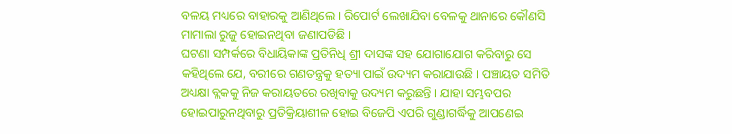ବଳୟ ମଧ୍ୟରେ ବାହାରକୁ ଆଣିଥିଲେ । ରିପୋର୍ଟ ଲେଖାଯିବା ବେଳକୁ ଥାନାରେ କୌଣସି ମାମାଲା ରୁଜୁ ହୋଇନଥିବା ଜଣାପଡିଛି ।
ଘଟଣା ସମ୍ପର୍କରେ ବିଧାୟିକାଙ୍କ ପ୍ରତିନିଧି ଶ୍ରୀ ଦାସଙ୍କ ସହ ଯୋଗାଯୋଗ କରିବାରୁ ସେ କହିଥିଲେ ଯେ, ବରୀରେ ଗଣତନ୍ତ୍ରକୁ ହତ୍ୟା ପାଇଁ ଉଦ୍ୟମ କରାଯାଉଛି । ପଞ୍ଚାୟତ ସମିତି ଅଧ୍ୟକ୍ଷା ବ୍ଲକକୁ ନିଜ କରାୟତରେ ରଖିବାକୁ ଉଦ୍ୟମ କରୁଛନ୍ତି । ଯାହା ସମ୍ଭବପର ହୋଇପାରୁନଥିବାରୁ ପ୍ରତିକ୍ରିୟାଶୀଳ ହୋଇ ବିଜେପି ଏପରି ଗୁଣ୍ଡାଗର୍ଦ୍ଧିକୁ ଆପଣେଇ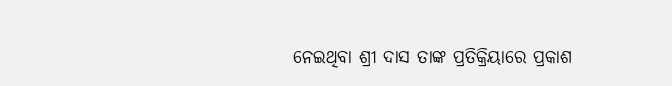ନେଇଥିବା ଶ୍ରୀ ଦାସ ତାଙ୍କ ପ୍ରତିକ୍ରିୟାରେ ପ୍ରକାଶ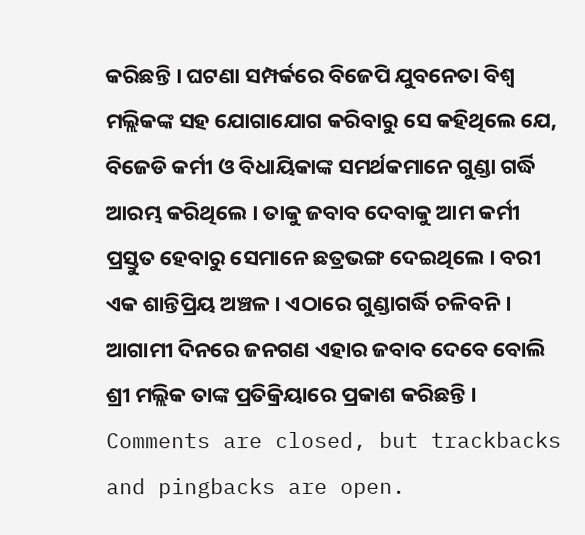କରିଛନ୍ତି । ଘଟଣା ସମ୍ପର୍କରେ ବିଜେପି ଯୁବନେତା ବିଶ୍ୱ ମଲ୍ଲିକଙ୍କ ସହ ଯୋଗାଯୋଗ କରିବାରୁ ସେ କହିଥିଲେ ଯେ, ବିଜେଡି କର୍ମୀ ଓ ବିଧାୟିକାଙ୍କ ସମର୍ଥକମାନେ ଗୁଣ୍ଡା ଗର୍ଦ୍ଧି ଆରମ୍ଭ କରିଥିଲେ । ତାକୁ ଜବାବ ଦେବାକୁ ଆମ କର୍ମୀ ପ୍ରସ୍ତୁତ ହେବାରୁ ସେମାନେ ଛତ୍ରଭଙ୍ଗ ଦେଇଥିଲେ । ବରୀ ଏକ ଶାନ୍ତିପ୍ରିୟ ଅଞ୍ଚଳ । ଏଠାରେ ଗୁଣ୍ଡାଗର୍ଦ୍ଧି ଚଳିବନି । ଆଗାମୀ ଦିନରେ ଜନଗଣ ଏହାର ଜବାବ ଦେବେ ବୋଲି ଶ୍ରୀ ମଲ୍ଲିକ ତାଙ୍କ ପ୍ରତିକ୍ରିୟାରେ ପ୍ରକାଶ କରିଛନ୍ତି ।
Comments are closed, but trackbacks and pingbacks are open.